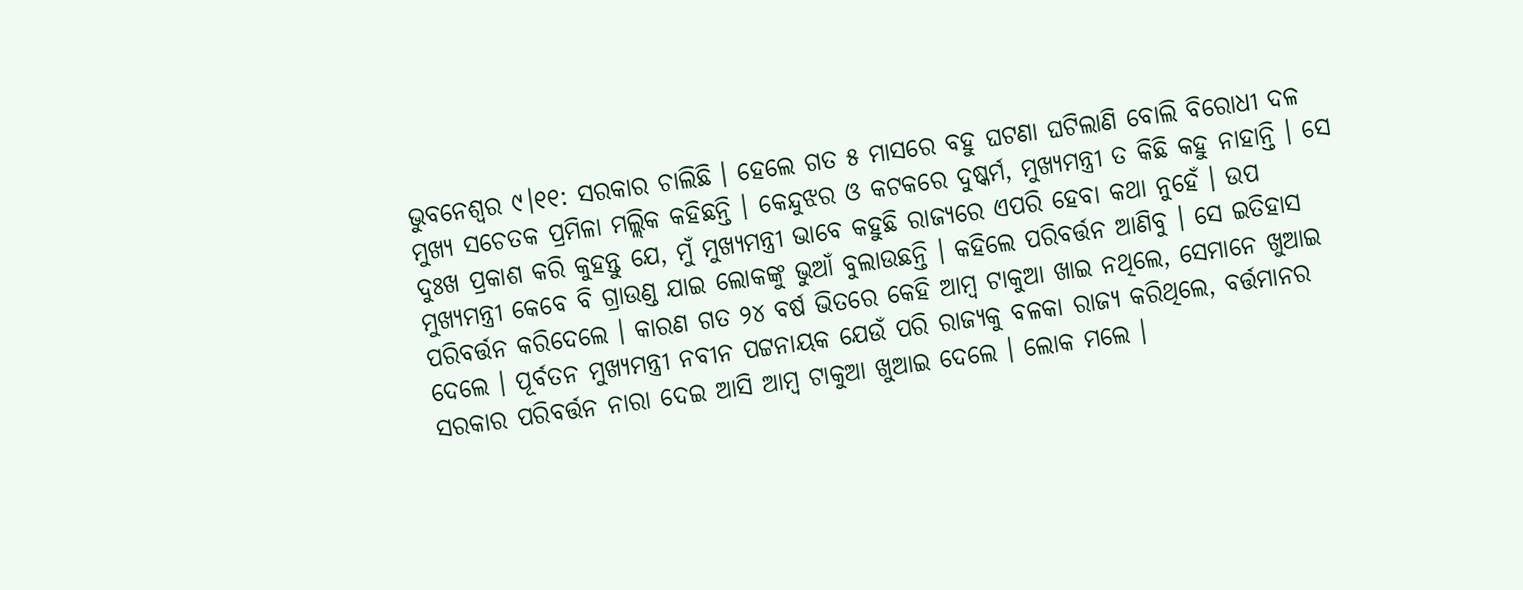ଭୁବନେଶ୍ବର ୯।୧୧: ସରକାର ଚାଲିଛି । ହେଲେ ଗତ ୫ ମାସରେ ବହୁ ଘଟଣା ଘଟିଲାଣି ବୋଲି ବିରୋଧୀ ଦଳ ମୁଖ୍ୟ ସଚେତକ ପ୍ରମିଳା ମଲ୍ଲିକ କହିଛନ୍ତି । କେନ୍ଦୁଝର ଓ କଟକରେ ଦୁଷ୍କର୍ମ, ମୁଖ୍ୟମନ୍ତ୍ରୀ ତ କିଛି କହୁ ନାହାନ୍ତି । ସେ ଦୁଃଖ ପ୍ରକାଶ କରି କୁହନ୍ତୁ ଯେ, ମୁଁ ମୁଖ୍ୟମନ୍ତ୍ରୀ ଭାବେ କହୁଛି ରାଜ୍ୟରେ ଏପରି ହେବା କଥା ନୁହେଁ । ଉପ ମୁଖ୍ୟମନ୍ତ୍ରୀ କେବେ ବି ଗ୍ରାଉଣ୍ଡ ଯାଇ ଲୋକଙ୍କୁ ଭୁଆଁ ବୁଲାଉଛନ୍ତି । କହିଲେ ପରିବର୍ତ୍ତନ ଆଣିବୁ । ସେ ଇତିହାସ ପରିବର୍ତ୍ତନ କରିଦେଲେ । କାରଣ ଗତ ୨୪ ବର୍ଷ ଭିତରେ କେହି ଆମ୍ବ ଟାକୁଆ ଖାଇ ନଥିଲେ, ସେମାନେ ଖୁଆଇ ଦେଲେ । ପୂର୍ବତନ ମୁଖ୍ୟମନ୍ତ୍ରୀ ନବୀନ ପଟ୍ଟନାୟକ ଯେଉଁ ପରି ରାଜ୍ୟକୁ ବଳକା ରାଜ୍ୟ କରିଥିଲେ, ବର୍ତ୍ତମାନର ସରକାର ପରିବର୍ତ୍ତନ ନାରା ଦେଇ ଆସି ଆମ୍ବ ଟାକୁଆ ଖୁଆଇ ଦେଲେ । ଲୋକ ମଲେ ।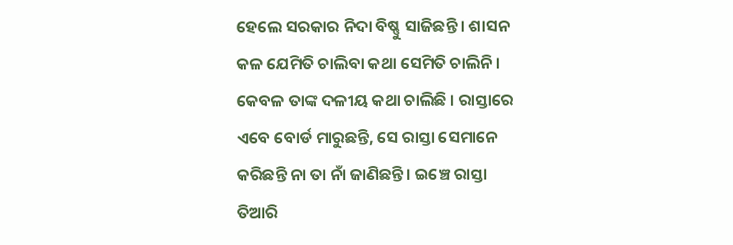ହେଲେ ସରକାର ନିଦା ବିଷ୍ଣୁ ସାଜିଛନ୍ତି । ଶାସନ କଳ ଯେମିତି ଚାଲିବା କଥା ସେମିତି ଚାଲିନି । କେବଳ ତାଙ୍କ ଦଳୀୟ କଥା ଚାଲିଛି । ରାସ୍ତାରେ ଏବେ ବୋର୍ଡ ମାରୁଛନ୍ତି, ସେ ରାସ୍ତା ସେମାନେ କରିଛନ୍ତି ନା ତା ନାଁ ଜାଣିଛନ୍ତି । ଇଞ୍ଚେ ରାସ୍ତା ତିଆରି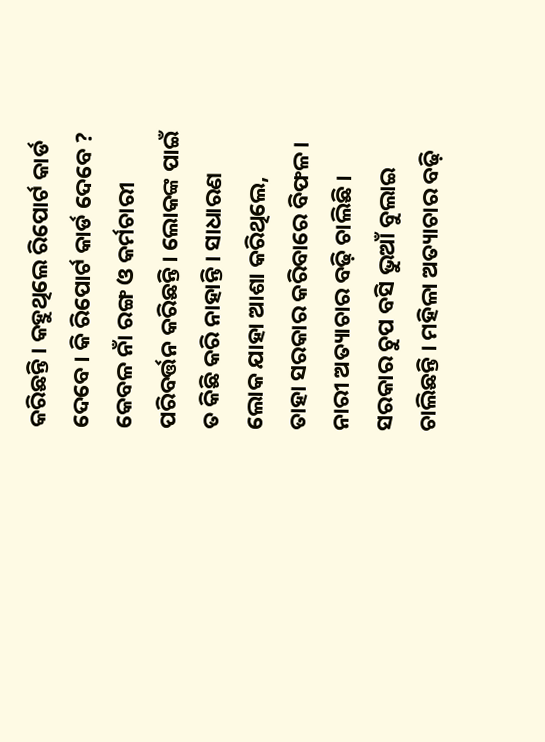କରିଛନ୍ତି । କହୁଥିଲେ ରିପୋର୍ଟ କାର୍ଡ ଦେବେ । କି ରିପୋର୍ଟ କାର୍ଡ ଦେବେ ? କେବଳ ନାଁ ରଙ୍ଗ ଓ କର୍ମଚାରୀ ପରିବର୍ତ୍ତନ କରିଛନ୍ତି । ଲୋକଙ୍କ ପାଇଁ ତ କିଛି କରି ନାହାନ୍ତି । ସାଧାରଣ ଲୋକ ଯାହା ଆଶା କରିଥିଲେ, ତାହା ସରକାର କରିବାରେ ବିଫଳ । ନାରୀ ଅତ୍ୟାଚାର ବଢ଼ି ଚାଲିଛି । ସରକାର ଚୁପ ବସି ଭୁଆଁ ବୁଲାଇ ଚାଲିଛନ୍ତି । ମହିଳା ଅତ୍ୟାଚାର ବଢ଼ି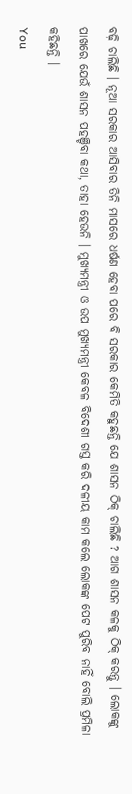ବଢ଼ି ଚାଲିଛି । ନୂଆ ସରକାର ଆସିବାର ତିନି ମାସରେ ଧର୍ଷଣ ହେବା ପରେ ବି ସରକାର କେମିତି କହୁଛନ୍ତି ଯେ ଶାସନ ଠିକ୍ ଚାଲିଛି ? ଆଗ ଶାସନ କଳକୁ ଠିକ୍ କରନ୍ତୁ । ଲୋକଙ୍କୁ ପାଖରେ ଯେଉଁ ଶାସନ ପହଞ୍ଚିବା କଥା, ତାହା ହେଉନି । ମୁଖ୍ୟମନ୍ତ୍ରୀ ଓ ଉପ ମୁଖ୍ୟମନ୍ତ୍ରୀ କେବଳ ବିଦେଶୀ ଗସ୍ତ କରି ଦଳୀୟ କାମ କଲେ ଲୋକଙ୍କ ପେଟ ପୁରିବ ନାହିଁ ବୋଲି ପ୍ରମିଳା କହିଛନ୍ତି ।
You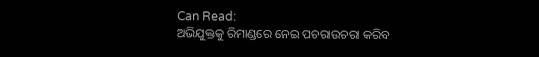Can Read:
ଅଭିଯୁକ୍ତକୁ ରିମାଣ୍ଡରେ ନେଇ ପଚରାଉଚରା କରିବ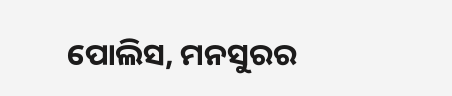ପୋଲିସ, ମନସୁରର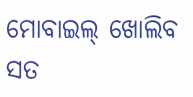ମୋବାଇଲ୍ ଖୋଲିବ ସତ